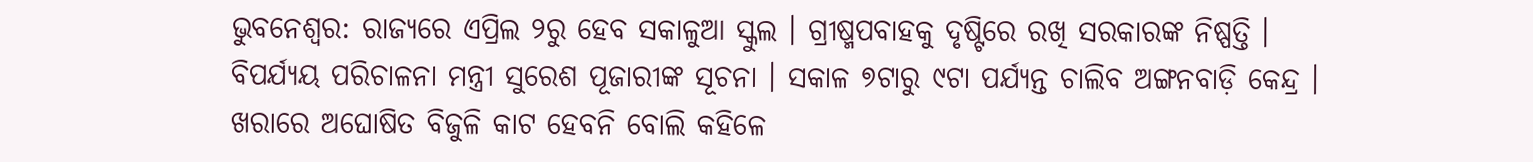ଭୁବନେଶ୍ୱର: ରାଜ୍ୟରେ ଏପ୍ରିଲ ୨ରୁ ହେବ ସକାଳୁଆ ସ୍କୁଲ । ଗ୍ରୀଷ୍ମପବାହକୁ ଦୃଷ୍ଟିରେ ରଖି ସରକାରଙ୍କ ନିଷ୍ପତ୍ତି ।
ବିପର୍ଯ୍ୟୟ ପରିଚାଳନା ମନ୍ତ୍ରୀ ସୁରେଶ ପୂଜାରୀଙ୍କ ସୂଚନା । ସକାଳ ୭ଟାରୁ ୯ଟା ପର୍ଯ୍ୟନ୍ତ ଚାଲିବ ଅଙ୍ଗନବାଡ଼ି କେନ୍ଦ୍ର ।
ଖରାରେ ଅଘୋଷିତ ବିଜୁଳି କାଟ ହେବନି ବୋଲି କହିଳେ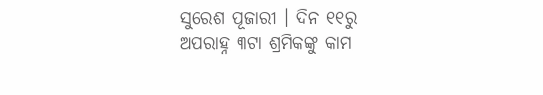ସୁରେଶ ପୂଜାରୀ । ଦିନ ୧୧ରୁ ଅପରାହ୍ନ ୩ଟା ଶ୍ରମିକଙ୍କୁ କାମ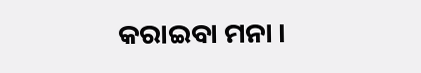କରାଇବା ମନା ।